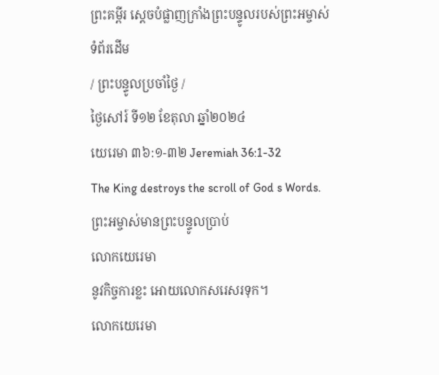ព្រះគម្ពីរ ស្តេចបំផ្លាញក្រាំងព្រះបន្ទូលរបស់ព្រះអម្ចាស់
ទំព័រដើម
/ ព្រះបន្ទូលប្រចាំថ្ងៃ /
ថ្ងៃសៅរ៍ ទី១២ ខែតុលា ឆ្នាំ២០២៤
យេរេមា ៣៦:១-៣២ Jeremiah 36:1-32
The King destroys the scroll of God s Words.
ព្រះអម្ចាស់មានព្រះបន្ទូលប្រាប់
លោកយេរេមា
នូវកិច្ចការខ្លះ អោយលោកសរេសរទុក។
លោកយេរេមា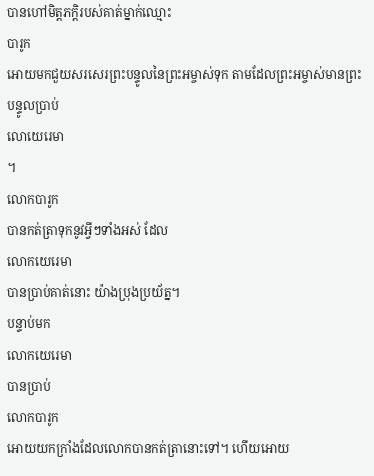បានហៅមិត្តភក្តិរបស់គាត់ម្នាក់ឈ្មោះ
បារូក
អោយមកជួយសរសេរព្រះបន្ទូលនៃព្រះអម្ចាស់ទុក តាមដែលព្រះអម្ចាស់មានព្រះបន្ទូលប្រាប់
លោយេរេមា
។
លោកបារូក
បានកត់ត្រាទុកនូវអ្វីៗទាំងអស់ ដែល
លោកយេរេមា
បានប្រាប់គាត់នោះ យ៉ាងប្រុងប្រយ័ត្ន។
បន្ទាប់មក
លោកយេរេមា
បានប្រាប់
លោកបារូក
អោយយកក្រាំងដែលលោកបានកត់ត្រានោះទៅ។ ហើយអោយ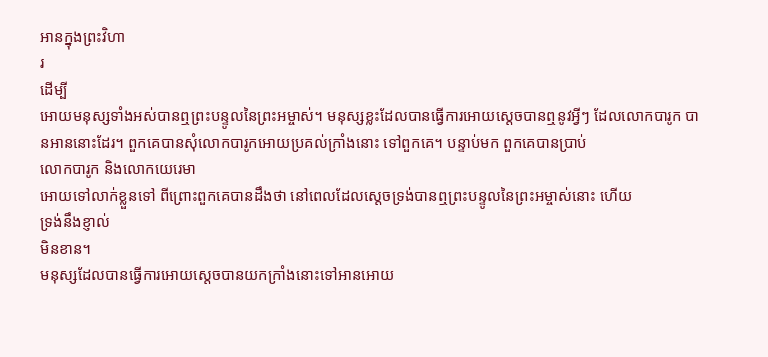អានក្នុងព្រះវិហា
រ
ដើម្បី
អោយមនុស្សទាំងអស់បានឮព្រះបន្ទូលនៃព្រះអម្ចាស់។ មនុស្សខ្លះដែលបានធ្វើការអោយស្តេចបានឮនូវអ្វីៗ ដែលលោកបារូក បានអាននោះដែរ។ ពួកគេបានសុំលោកបារូកអោយប្រគល់ក្រាំងនោះ ទៅពួកគេ។ បន្ទាប់មក ពួកគេបានប្រាប់
លោកបារូក និងលោកយេរេមា
អោយទៅលាក់ខ្លួនទៅ ពីព្រោះពួកគេបានដឹងថា នៅពេលដែលស្តេចទ្រង់បានឮព្រះបន្ទូលនៃព្រះអម្ចាស់នោះ ហើយ
ទ្រង់នឹងខ្ញាល់
មិនខាន។
មនុស្សដែលបានធ្វើការអោយស្តេចបានយកក្រាំងនោះទៅអានអោយ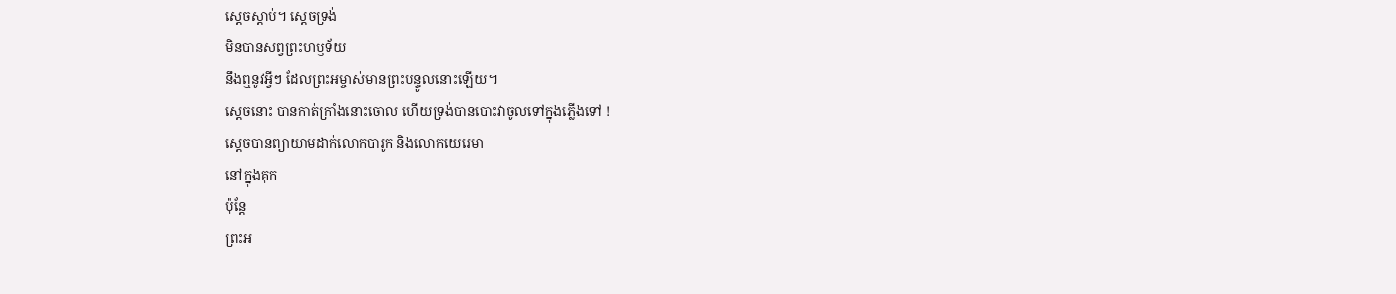ស្តេចស្តាប់។ ស្តេចទ្រង់
មិនបានសព្វព្រះហឫទ័យ
នឹងឮនូវអ្វីៗ ដែលព្រះអម្ចាស់មានព្រះបន្ទូលនោះឡើយ។
ស្តេចនោះ បានកាត់ក្រាំងនោះចោល ហើយទ្រង់បានបោះវាចូលទៅក្នុងភ្លើងទៅ !
ស្តេចបានព្យាយាមដាក់លោកបារូក និងលោកយេរេមា
នៅក្នុងគុក
ប៉ុន្តែ
ព្រះអ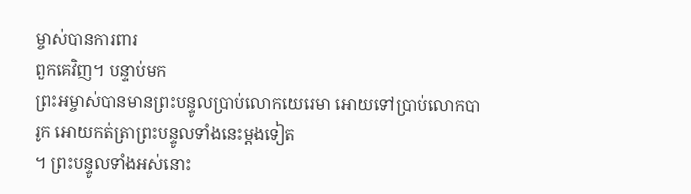ម្ចាស់បានការពារ
ពួកគេវិញ។ បន្ទាប់មក
ព្រះអម្ចាស់បានមានព្រះបន្ទូលប្រាប់លោកយេរេមា អោយទៅប្រាប់លោកបារូក អោយកត់ត្រាព្រះបន្ទូលទាំងនេះម្តងទៀត
។ ព្រះបន្ទូលទាំងអស់នោះ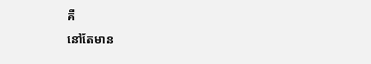គឺ
នៅតែមាន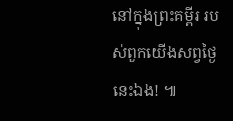នៅក្នុងព្រះគម្ពីរ របស់ពួកយើងសព្វថ្ងៃនេះឯង! ៕